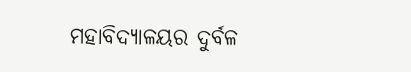ମହାବିଦ୍ୟାଳୟର ଦୁର୍ବଳ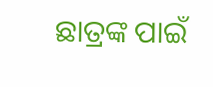ଛାତ୍ରଙ୍କ ପାଇଁ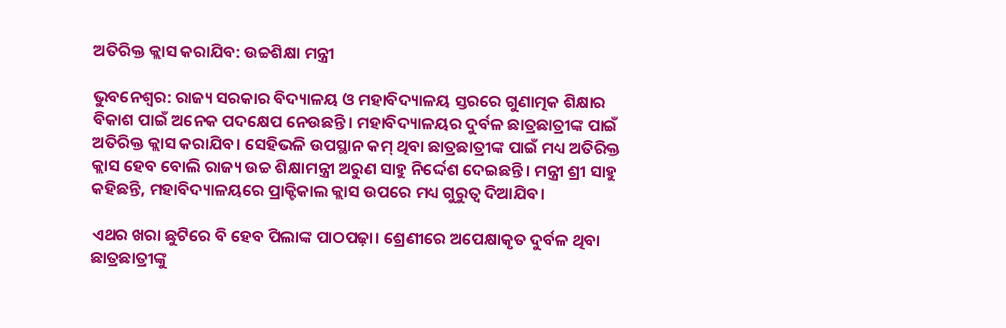ଅତିରିକ୍ତ କ୍ଲାସ କରାଯିବ: ଉଚ୍ଚଶିକ୍ଷା ମନ୍ତ୍ରୀ

ଭୁବନେଶ୍ୱର: ରାଜ୍ୟ ସରକାର ବିଦ୍ୟାଳୟ ଓ ମହାବିଦ୍ୟାଳୟ ସ୍ତରରେ ଗୁଣାତ୍ମକ ଶିକ୍ଷାର ବିକାଶ ପାଇଁ ଅନେକ ପଦକ୍ଷେପ ନେଉଛନ୍ତି। ମହାବିଦ୍ୟାଳୟର ଦୁର୍ବଳ ଛାତ୍ରଛାତ୍ରୀଙ୍କ ପାଇଁ ଅତିରିକ୍ତ କ୍ଲାସ କରାଯିବ। ସେହିଭଳି ଉପସ୍ଥାନ କମ୍‌ ଥିବା ଛାତ୍ରଛାତ୍ରୀଙ୍କ ପାଇଁ ମଧ୍ୟ ଅତିରିକ୍ତ କ୍ଲାସ ହେବ ବୋଲି ରାଜ୍ୟ ଉଚ୍ଚ ଶିକ୍ଷାମନ୍ତ୍ରୀ ଅରୁଣ ସାହୁ ନିର୍ଦ୍ଦେଶ ଦେଇଛନ୍ତି। ମନ୍ତ୍ରୀ ଶ୍ରୀ ସାହୁ କହିଛନ୍ତି, ମହାବିଦ୍ୟାଳୟରେ ପ୍ରାକ୍ଟିକାଲ କ୍ଲାସ ଉପରେ ମଧ୍ୟ ଗୁରୁତ୍ୱ ଦିଆଯିବ।

ଏଥର ଖରା ଛୁଟିରେ ବି ହେବ ପିଲାଙ୍କ ପାଠପଢ଼ା। ଶ୍ରେଣୀରେ ଅପେକ୍ଷାକୃତ ଦୁର୍ବଳ ଥିବା ଛାତ୍ରଛାତ୍ରୀଙ୍କୁ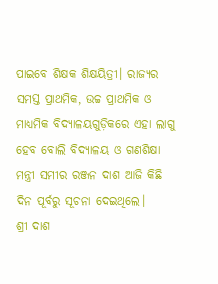ପାଇବେ ଶିକ୍ଷକ ଶିକ୍ଷୟିତ୍ରୀ। ରାଜ୍ୟର ସମସ୍ତ ପ୍ରାଥମିକ, ଉଚ୍ଚ ପ୍ରାଥମିକ ଓ ମାଧ୍ୟମିକ ବିଦ୍ୟାଳୟଗୁଡ଼ିକରେ ଏହା ଲାଗୁ ହେବ ବୋଲି ବିଦ୍ୟାଳୟ ଓ ଗଣଶିକ୍ଷା ମନ୍ତ୍ରୀ ସମୀର ରଞ୍ଜନ ଦାଶ ଆଜି କିଛି ଦିନ ପୂର୍ବରୁ ସୂଚନା ଦେଇଥିଲେ।
ଶ୍ରୀ ଦାଶ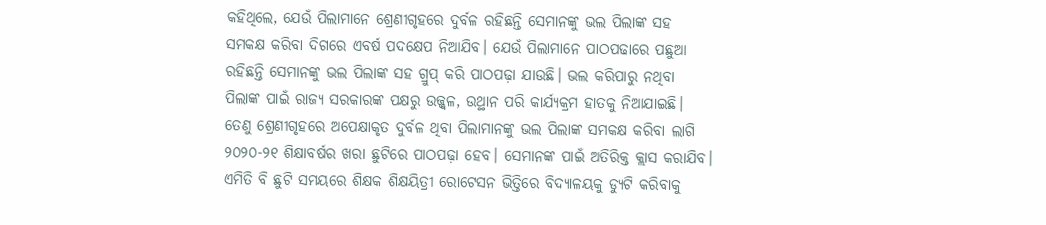କହିଥିଲେ, ଯେଉଁ ପିଲାମାନେ ଶ୍ରେଣୀଗୃହରେ ଦୁର୍ବଳ ରହିଛନ୍ତି ସେମାନଙ୍କୁ ଭଲ ପିଲାଙ୍କ ସହ ସମକକ୍ଷ କରିବା ଦିଗରେ ଏବର୍ଷ ପଦକ୍ଷେପ ନିଆଯିବ। ଯେଉଁ ପିଲାମାନେ ପାଠପଢାରେ ପଛୁଆ ରହିଛନ୍ତି ସେମାନଙ୍କୁ ଭଲ ପିଲାଙ୍କ ସହ ଗ୍ରୁପ୍‌ କରି ପାଠପଢ଼ା ଯାଉଛି। ଭଲ କରିପାରୁ ନଥିବା ପିଲାଙ୍କ ପାଇଁ ରାଜ୍ୟ ସରକାରଙ୍କ ପକ୍ଷରୁ ଉଜ୍ଜ୍ଵଳ, ଉଥ୍ଥାନ ପରି କାର୍ଯ୍ୟକ୍ରମ ହାତକୁ ନିଆଯାଇଛି। ତେଣୁ ଶ୍ରେଣୀଗୃହରେ ଅପେକ୍ଷାକୃତ ଦୁର୍ବଳ ଥିବା ପିଲାମାନଙ୍କୁ ଭଲ ପିଲାଙ୍କ ସମକକ୍ଷ କରିବା ଲାଗି ୨୦୨୦-୨୧ ଶିକ୍ଷାବର୍ଷର ଖରା ଛୁଟିରେ ପାଠପଢ଼ା ହେବ। ସେମାନଙ୍କ ପାଇଁ ଅତିରିକ୍ତ କ୍ଲାସ କରାଯିବ। ଏମିତି ବି ଛୁଟି ସମୟରେ ଶିକ୍ଷକ ଶିକ୍ଷୟିତ୍ରୀ ରୋଟେସନ ଭିତ୍ତିରେ ବିଦ୍ୟାଳୟକୁ ଡ୍ୟୁଟି କରିବାକୁ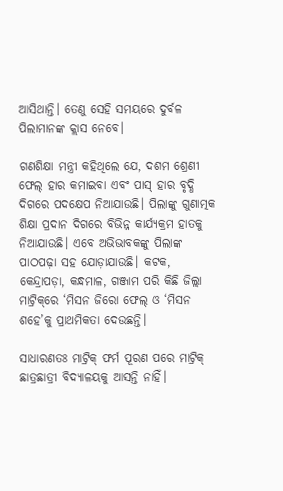ଆସିଥାନ୍ତି। ତେଣୁ ସେହି ସମୟରେ ଦୁର୍ବଳ ପିଲାମାନଙ୍କ କ୍ଲାସ ନେବେ।

ଗଣଶିକ୍ଷା ମନ୍ତ୍ରୀ କହିଥିଲେ ଯେ, ଦଶମ ଶ୍ରେଣୀ ଫେଲ୍‌ ହାର କମାଇବା ଏବଂ ପାସ୍‌ ହାର ବୃଦ୍ଧି ଦିଗରେ ପଦକ୍ଷେପ ନିଆଯାଉଛି। ପିଲାଙ୍କୁ ଗୁଣାତ୍ମକ ଶିକ୍ଷା ପ୍ରଦାନ ଦିଗରେ ବିଭିନ୍ନ କାର୍ଯ୍ୟକ୍ରମ ହାତକୁ ନିଆଯାଉଛି। ଏବେ ଅଭିଭାବକଙ୍କୁ ପିଲାଙ୍କ ପାଠପଢ଼ା ସହ ଯୋଡ଼ାଯାଉଛି। କଟକ, କେନ୍ଦ୍ରାପଡ଼ା, କନ୍ଧମାଳ, ଗଞ୍ଜାମ ପରି କିଛି ଜିଲ୍ଲା ମାଟ୍ରିକ୍‌ରେ ‘ମିସନ ଜିରୋ ଫେଲ୍‌ ଓ ‘ମିସନ ଶହେ’କୁ ପ୍ରାଥମିକତା ଦେଉଛନ୍ତି।

ସାଧାରଣତଃ ମାଟ୍ରିକ୍‌ ଫର୍ମ ପୂରଣ ପରେ ମାଟ୍ରିକ୍‌ ଛାତ୍ରଛାତ୍ରୀ ବିଦ୍ୟାଳୟକୁ ଆସନ୍ତି ନାହିଁ।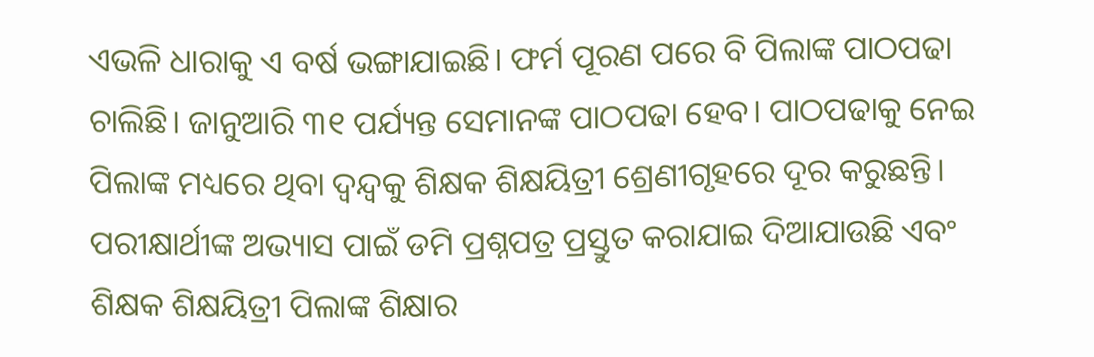ଏଭଳି ଧାରାକୁ ଏ ବର୍ଷ ଭଙ୍ଗାଯାଇଛି। ଫର୍ମ ପୂରଣ ପରେ ବି ପିଲାଙ୍କ ପାଠପଢା ଚାଲିଛି। ଜାନୁଆରି ୩୧ ପର୍ଯ୍ୟନ୍ତ ସେମାନଙ୍କ ପାଠପଢା ହେବ। ପାଠପଢାକୁ ନେଇ ପିଲାଙ୍କ ମଧ୍ୟରେ ଥିବା ଦ୍ଵନ୍ଦ୍ୱକୁ ଶିକ୍ଷକ ଶିକ୍ଷୟିତ୍ରୀ ଶ୍ରେଣୀଗୃହରେ ଦୂର କରୁଛନ୍ତି। ପରୀକ୍ଷାର୍ଥୀଙ୍କ ଅଭ୍ୟାସ ପାଇଁ ଡମି ପ୍ରଶ୍ନପତ୍ର ପ୍ରସ୍ତୁତ କରାଯାଇ ଦିଆଯାଉଛି ଏବଂ ଶିକ୍ଷକ ଶିକ୍ଷୟିତ୍ରୀ ପିଲାଙ୍କ ଶିକ୍ଷାର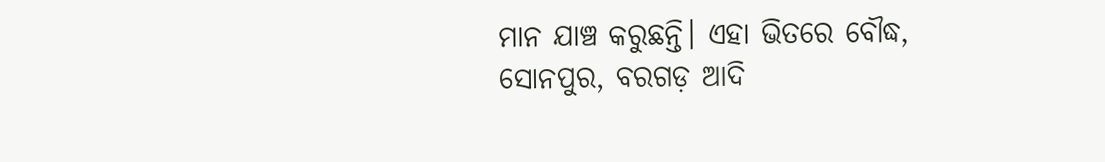ମାନ ଯାଞ୍ଚ କରୁଛନ୍ତି। ଏହା ଭିତରେ ବୌଦ୍ଧ, ସୋନପୁର, ବରଗଡ଼ ଆଦି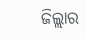ଜିଲ୍ଲାର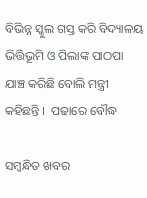ବିଭିନ୍ନ ସ୍କୁଲ ଗସ୍ତ କରି ବିଦ୍ୟାଳୟ ଭିତ୍ତିଭୂମି ଓ ପିଲାଙ୍କ ପାଠପା ଯାଞ୍ଚ କରିଛି ବୋଲି ମନ୍ତ୍ରୀ କହିଛନ୍ତି ।  ପଢାରେ ବୌଦ୍ଧ

ସମ୍ବନ୍ଧିତ ଖବର